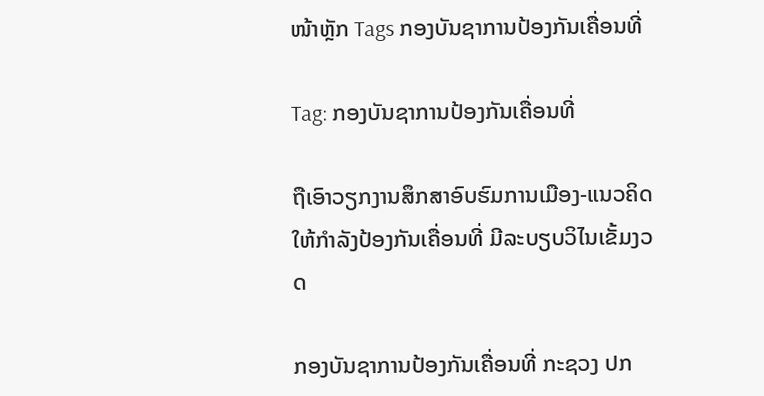ໜ້າຫຼັກ Tags ກອງບັນຊາການປ້ອງກັນເຄື່ອນທີ່

Tag: ກອງບັນຊາການປ້ອງກັນເຄື່ອນທີ່

ຖືເອົາວຽກງານສຶກສາອົບຮົມການເມືອງ-ແນວຄິດ ໃຫ້ກຳລັງປ້ອງກັນເຄື່ອນທີ່ ມີລະບຽບວິໄນເຂັ້ມງວດ

ກອງບັນຊາການປ້ອງກັນເຄື່ອນທີ່ ກະຊວງ ປກ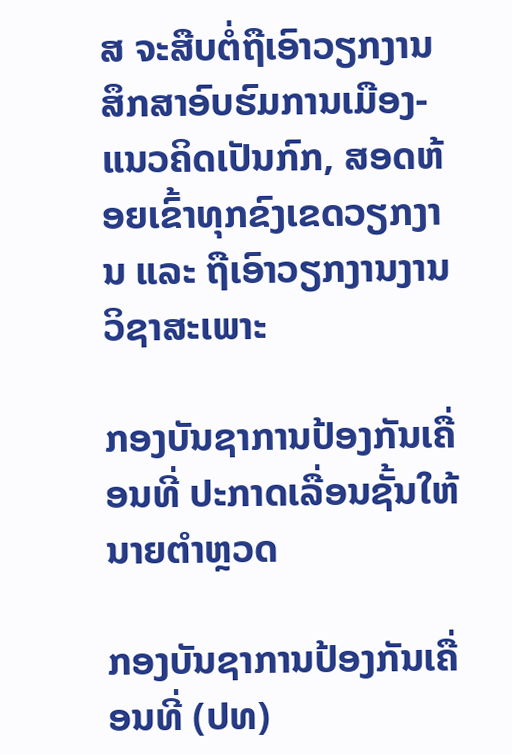ສ ຈະສືບຕໍ່ຖືເອົາວຽກງານສຶກສາອົບຮົມການເມືອງ-ແນວຄິດເປັນກົກ, ສອດຫ້ອຍເຂົ້າທຸກຂົງເຂດວຽກງານ ແລະ ຖືເອົາວຽກງານງານວິຊາສະເພາະ

ກອງບັນຊາການປ້ອງກັນເຄື່ອນທີ່ ປະກາດເລື່ອນຊັ້ນໃຫ້ນາຍຕຳຫຼວດ

ກອງບັນຊາການປ້ອງກັນເຄື່ອນທີ່ (ປທ)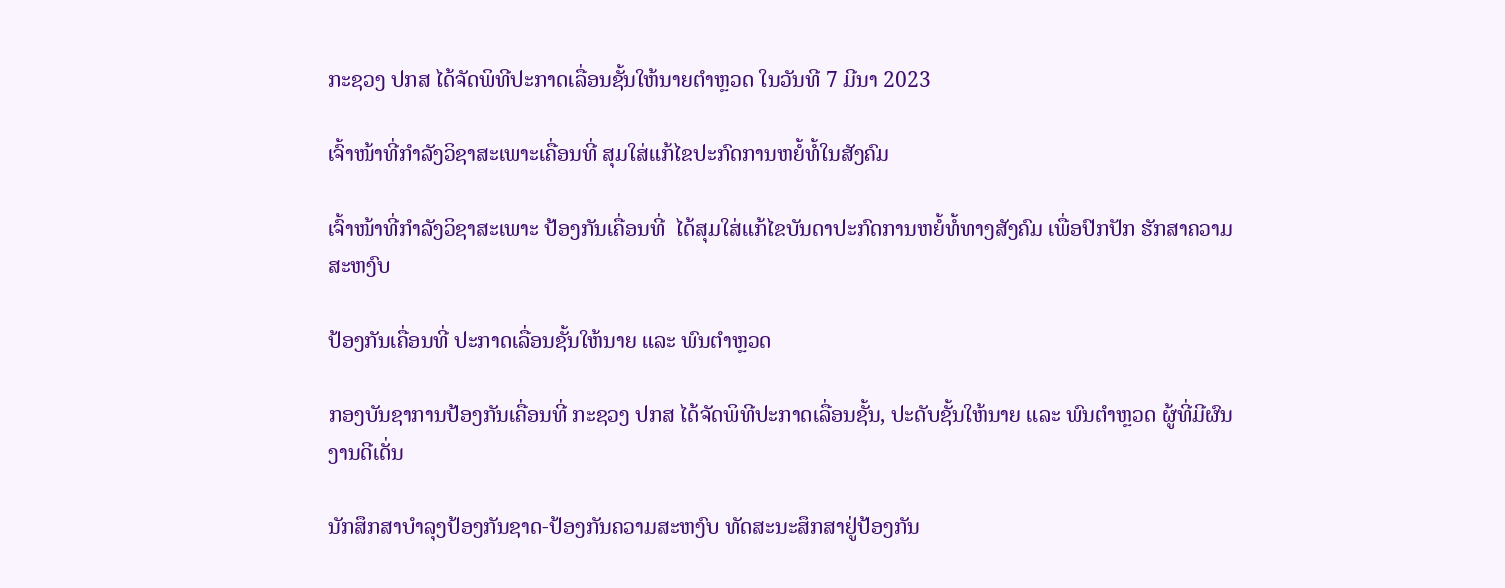ກະຊວງ ປກສ ໄດ້ຈັດພິທີປະກາດເລື່ອນຊັ້ນໃຫ້ນາຍຕໍາຫຼວດ ໃນວັນທີ 7 ມີນາ 2023

ເຈົ້າໜ້າທີ່ກຳລັງວິຊາສະເພາະເຄື່ອນທີ່ ສຸມໃສ່ແກ້ໄຂປະກົດການຫຍໍ້ທໍ້ໃນສັງຄົມ

ເຈົ້າໜ້າທີ່ກໍາລັງວິຊາສະເພາະ ປ້ອງກັນເຄື່ອນທີ່  ໄດ້ສຸມໃສ່ແກ້ໄຂບັນດາປະກົດການຫຍໍ້ທໍ້ທາງສັງຄົມ ເພື່ອປົກປັກ ຮັກສາຄວາມສະຫງົບ

ປ້ອງກັນເຄື່ອນທີ່ ປະກາດເລື່ອນຊັ້ນໃຫ້ນາຍ ແລະ ພົນຕຳຫຼວດ

ກອງບັນຊາການປ້ອງກັນເຄື່ອນທີ່ ກະຊວງ ປກສ ໄດ້ຈັດພິທີປະກາດເລື່ອນຊັ້ນ, ປະດັບຊັ້ນໃຫ້ນາຍ ແລະ ພົນຕໍາຫຼວດ ຜູ້ທີ່ມີຜົນງານດີເດັ່ນ

ນັກສຶກສາບຳລຸງປ້ອງກັນຊາດ-ປ້ອງກັນຄວາມສະຫງົບ ທັດສະນະສຶກສາຢູ່ປ້ອງກັນ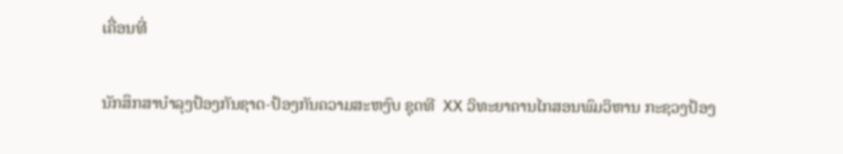ເຄື່ອນທີ່

ນັກສຶກສາບຳລຸງປ້ອງກັນຊາດ-ປ້ອງກັນຄວາມສະຫງົບ ຊຸດທີ  XX ວິທະຍາຄານໄກສອນພົມວິຫານ ກະຊວງປ້ອງ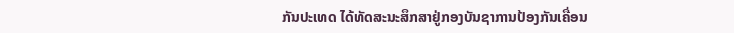ກັນປະເທດ ໄດ້ທັດສະນະສຶກສາຢູ່ກອງບັນຊາການປ້ອງກັນເຄື່ອນ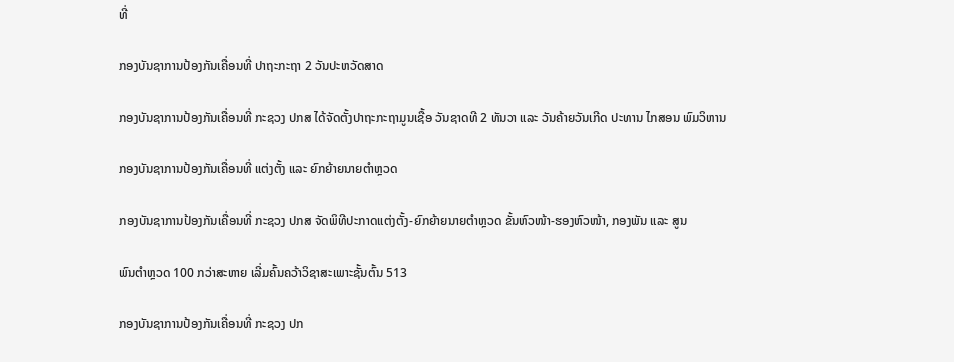ທີ່

ກອງບັນຊາການປ້ອງກັນເຄື່ອນທີ່ ປາຖະກະຖາ 2 ວັນປະຫວັດສາດ

ກອງບັນຊາການປ້ອງກັນເຄື່ອນທີ່ ກະຊວງ ປກສ ໄດ້ຈັດຕັ້ງປາຖະກະຖາມູນເຊື້ອ ວັນຊາດທີ 2 ທັນວາ ແລະ ວັນຄ້າຍວັນເກີດ ປະທານ ໄກສອນ ພົມວິຫານ

ກອງບັນຊາການປ້ອງກັນເຄື່ອນທີ່ ແຕ່ງຕັ້ງ ແລະ ຍົກຍ້າຍນາຍຕຳຫຼວດ

ກອງບັນຊາການປ້ອງກັນເຄື່ອນທີ່ ກະຊວງ ປກສ ຈັດພິທີປະກາດແຕ່ງຕັ້ງ-ຍົກຍ້າຍນາຍຕຳຫຼວດ ຂັ້ນຫົວໜ້າ-ຮອງຫົວໜ້າ, ກອງພັນ ແລະ ສູນ

ພົນຕຳຫຼວດ 100 ກວ່າສະຫາຍ ເລີ່ມຄົ້ນຄວ້າວິຊາສະເພາະຊັ້ນຕົ້ນ 513

ກອງບັນຊາການປ້ອງກັນເຄື່ອນທີ່ ກະຊວງ ປກ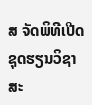ສ ຈັດພິທີເປີດຊຸດຮຽນວິຊາສະ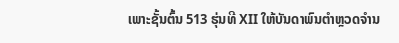ເພາະຊັ້ນຕົ້ນ 513 ຮຸ່ນທີ XII ໃຫ້ບັນດາພົນຕຳຫຼວດຈຳນ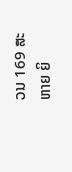ວນ 169 ສະຫາຍ ຍິ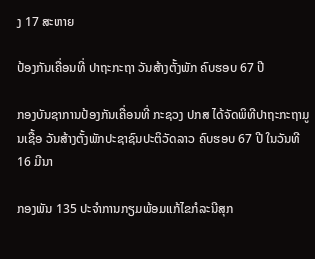ງ 17 ສະຫາຍ

ປ້ອງກັນເຄື່ອນທີ່ ປາຖະກະຖາ ວັນສ້າງຕັ້ງພັກ ຄົບຮອບ 67 ປີ

ກອງບັນຊາການປ້ອງກັນເຄື່ອນທີ່ ກະຊວງ ປກສ ໄດ້ຈັດພິທີປາຖະກະຖາມູນເຊື້ອ ວັນສ້າງຕັ້ງພັກປະຊາຊົນປະຕິວັດລາວ ຄົບຮອບ 67 ປີ ໃນວັນທີ 16 ມີນາ

ກອງພັນ 135 ປະຈຳການກຽມພ້ອມແກ້ໄຂກໍລະນີສຸກ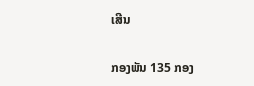ເສີນ

ກອງພັນ 135 ກອງ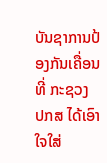ບັນຊາການປ້ອງກັນເຄື່ອນທີ່ ກະຊວງ ປກສ ໄດ້ເອົາໃຈໃສ່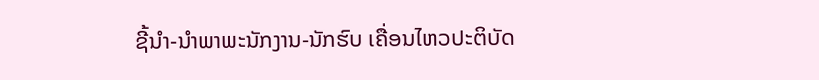ຊີ້ນໍາ-ນຳພາພະນັກງານ-ນັກຮົບ ເຄື່ອນໄຫວປະຕິບັດ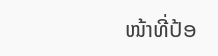ໜ້າທີ່ປ້ອ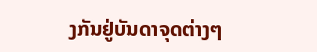ງກັນຢູ່ບັນດາຈຸດຕ່າງໆ